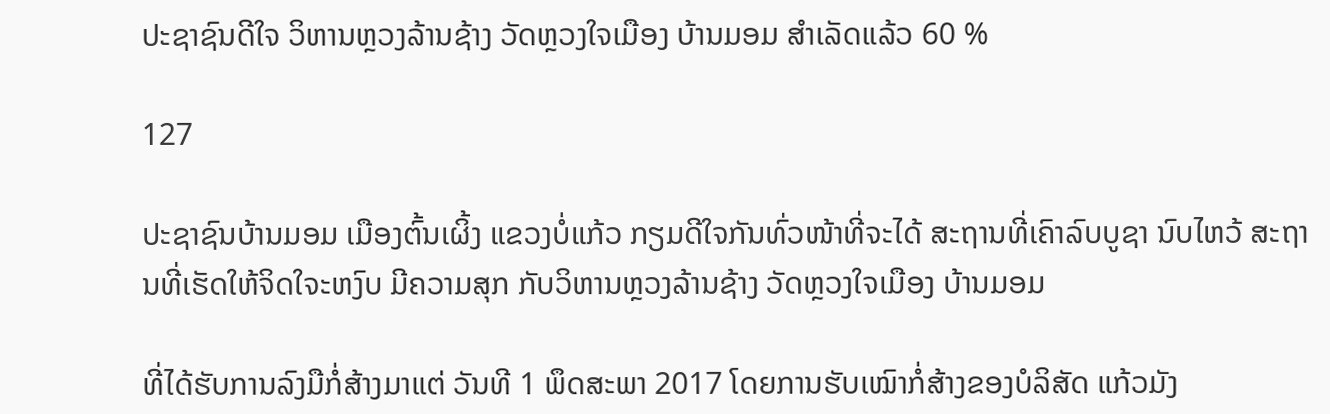ປະຊາຊົນດີໃຈ ວິຫານຫຼວງລ້ານຊ້າງ ວັດຫຼວງໃຈເມືອງ ບ້ານມອມ ສຳເລັດແລ້ວ 60 %

127

ປະຊາຊົນບ້ານມອມ ເມືອງຕົ້ນເຜິ້ງ ແຂວງບໍ່ແກ້ວ ກຽມດີໃຈກັນທົ່ວໜ້າທີ່ຈະໄດ້ ສະຖານທີ່ເຄົາລົບບູຊາ ນົບໄຫວ້ ສະຖານທີ່ເຮັດໃຫ້ຈິດໃຈະຫງົບ ມີຄວາມສຸກ ກັບວິຫານຫຼວງລ້ານຊ້າງ ວັດຫຼວງໃຈເມືອງ ບ້ານມອມ

ທີ່ໄດ້ຮັບການລົງມືກໍ່ສ້າງມາແຕ່ ວັນທີ 1 ພຶດສະພາ 2017 ໂດຍການຮັບເໝົາກໍ່ສ້າງຂອງບໍລິສັດ ແກ້ວມັງ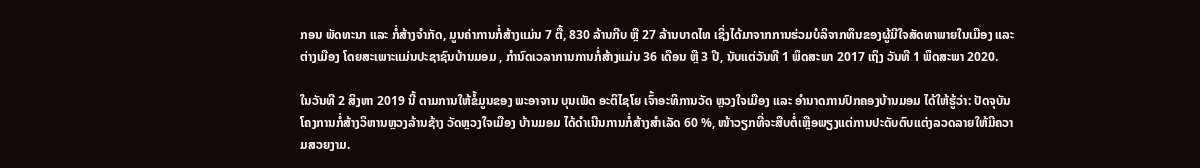ກອນ ພັດທະນາ ແລະ ກໍ່ສ້າງຈໍາກັດ, ມູນຄ່າການກໍ່ສ້າງແມ່ນ 7 ຕື້, 830 ລ້ານກີບ ຫຼື 27 ລ້ານບາດໄທ ເຊິ່ງໄດ້ມາຈາກການຮ່ວມບໍລິຈາກທຶນຂອງຜູ້ມີໃຈສັດທາພາຍໃນເມືອງ ແລະ ຕ່າງເມືອງ ໂດຍສະເພາະແມ່ນປະຊາຊົນບ້ານມອມ , ກໍານົດເວລາການການກໍ່ສ້າງແມ່ນ 36 ເດືອນ ຫຼື 3 ປີ, ນັບແຕ່ວັນທີ 1 ພຶດສະພາ 2017 ເຖິງ ວັນທີ 1 ພຶດສະພາ 2020.

ໃນວັນທີ 2 ສິງຫາ 2019 ນີ້ ຕາມການໃຫ້ຂໍ້ມູນຂອງ ພະອາຈານ ບຸນເພັດ ອະຕິໄຊໂຍ ເຈົ້າອະທິການວັດ ຫຼວງໃຈເມືອງ ແລະ ອໍານາດການປົກຄອງບ້ານມອມ ໄດ້ໃຫ້ຮູ້ວ່າ: ປັດຈຸບັນໂຄງການກໍ່ສ້າງວິຫານຫຼວງລ້ານຊ້າງ ວັດຫຼວງໃຈເມືອງ ບ້ານມອມ ໄດ້ດຳເນີນການກໍ່ສ້າງສໍາເລັດ 60 %, ໜ້າວຽກທີ່ຈະສືບຕໍ່ເຫຼືອພຽງແຕ່ການປະດັບຕົບແຕ່ງລວດລາຍໃຫ້ມີຄວາມສວຍງາມ.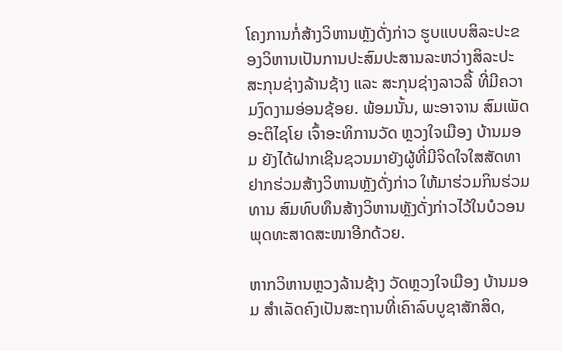ໂຄງການກໍ່ສ້າງວິຫານຫຼັງດັ່ງກ່າວ ຮູບແບບສິລະປະຂອງວິຫານເປັນການປະສົມປະສານລະຫວ່າງສິລະປະສະກຸນຊ່າງລ້ານຊ້າງ ແລະ ສະກຸນຊ່າງລາວລື້ ທີ່ມີຄວາມງົດງາມອ່ອນຊ້ອຍ. ພ້ອມນັ້ນ, ພະອາຈານ ສົມເພັດ ອະຕິໄຊໂຍ ເຈົ້າອະທິການວັດ ຫຼວງໃຈເມືອງ ບ້ານມອມ ຍັງໄດ້ຝາກເຊີນຊວນມາຍັງຜູ້ທີ່ມີຈິດໃຈໃສສັດທາ ຢາກຮ່ວມສ້າງວິຫານຫຼັງດັ່ງກ່າວ ໃຫ້ມາຮ່ວມກິນຮ່ວມທານ ສົມທົບທຶນສ້າງວິຫານຫຼັງດັ່ງກ່າວໄວ້ໃນບໍວອນພຸດທະສາດສະໜາອີກດ້ວຍ.

ຫາກວິຫານຫຼວງລ້ານຊ້າງ ວັດຫຼວງໃຈເມືອງ ບ້ານມອມ ສໍາເລັດຄົງເປັນສະຖານທີ່ເຄົາລົບບູຊາສັກສິດ,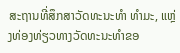ສະຖານທີ່ສຶກສາວັດທະນະທໍາ ທໍາມະ, ແຫຼ່ງທ່ອງທ່ຽວທາງວັດທະນະທໍາຂອ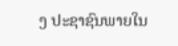ງ ປະຊາຊົນພາຍໃນ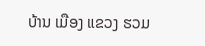ບ້ານ ເມືອງ ແຂວງ ຮວມ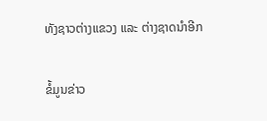ທັງຊາວຕ່າງແຂວງ ແລະ ຕ່າງຊາດນໍາອີກ

ຂໍ້ມູນຂ່າວ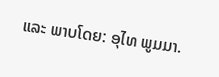ແລະ ພາບໂດຍ: ອຸໄທ ພູມມາ.